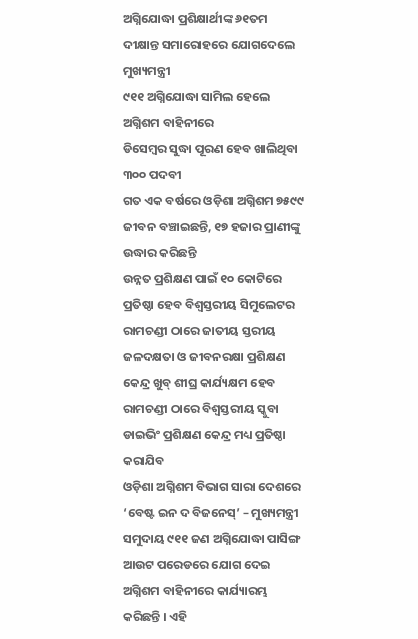ଅଗ୍ନିଯୋଦ୍ଧା ପ୍ରଶିକ୍ଷାର୍ଥୀଙ୍କ ୬୧ତମ ଦୀକ୍ଷାନ୍ତ ସମାରୋହରେ ଯୋଗଦେଲେ ମୁଖ୍ୟମନ୍ତ୍ରୀ
୯୧୧ ଅଗ୍ନିଯୋଦ୍ଧା ସାମିଲ ହେଲେ ଅଗ୍ନିଶମ ବାହିନୀରେ
ଡିସେମ୍ବର ସୁଦ୍ଧା ପୂରଣ ହେବ ଖାଲିଥିବା ୩୦୦ ପଦବୀ
ଗତ ଏକ ବର୍ଷରେ ଓଡ଼ିଶା ଅଗ୍ନିଶମ ୭୫୯୯ ଜୀବନ ବଞ୍ଚାଇଛନ୍ତି, ୧୭ ହଜାର ପ୍ରାଣୀଙ୍କୁ ଉଦ୍ଧାର କରିଛନ୍ତି
ଉନ୍ନତ ପ୍ରଶିକ୍ଷଣ ପାଇଁ ୧୦ କୋଟିରେ ପ୍ରତିଷ୍ଠା ହେବ ବିଶ୍ୱସ୍ତରୀୟ ସିମୁଲେଟର
ରାମଚଣ୍ଡୀ ଠାରେ ଜାତୀୟ ସ୍ତରୀୟ ଜଳଦକ୍ଷତା ଓ ଜୀବନରକ୍ଷା ପ୍ରଶିକ୍ଷଣ କେନ୍ଦ୍ର ଖୁବ୍ ଶୀଘ୍ର କାର୍ଯ୍ୟକ୍ଷମ ହେବ
ରାମଚଣ୍ଡୀ ଠାରେ ବିଶ୍ୱସ୍ତରୀୟ ସ୍କୁବା ଡାଇଭିଂ ପ୍ରଶିକ୍ଷଣ କେନ୍ଦ୍ର ମଧ୍ୟ ପ୍ରତିଷ୍ଠା କରାଯିବ
ଓଡ଼ିଶା ଅଗ୍ନିଶମ ବିଭାଗ ସାରା ଦେଶରେ
‘ବେଷ୍ଟ ଇନ ଦ ବିଜନେସ୍’ – ମୁଖ୍ୟମନ୍ତ୍ରୀ
ସମୁଦାୟ ୯୧୧ ଜଣ ଅଗ୍ନିଯୋଦ୍ଧା ପାସିଙ୍ଗ ଆଉଟ ପରେଡରେ ଯୋଗ ଦେଇ ଅଗ୍ନିଶମ ବାହିନୀରେ କାର୍ଯ୍ୟାରମ୍ଭ କରିଛନ୍ତି । ଏହି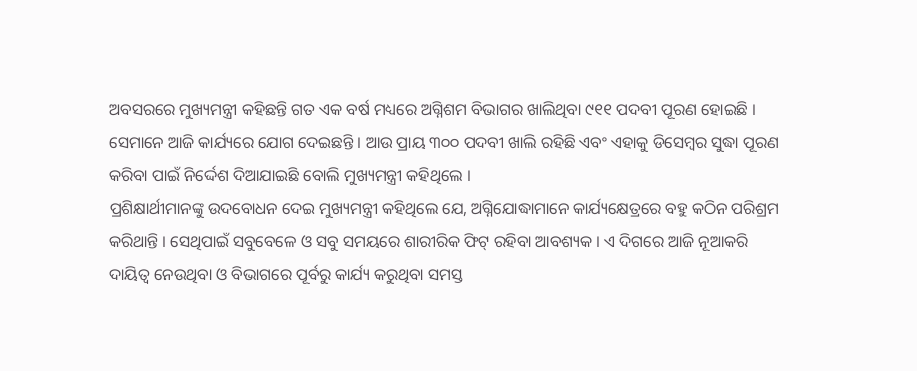ଅବସରରେ ମୁଖ୍ୟମନ୍ତ୍ରୀ କହିଛନ୍ତି ଗତ ଏକ ବର୍ଷ ମଧ୍ୟରେ ଅଗ୍ନିଶମ ବିଭାଗର ଖାଲିଥିବା ୯୧୧ ପଦବୀ ପୂରଣ ହୋଇଛି । ସେମାନେ ଆଜି କାର୍ଯ୍ୟରେ ଯୋଗ ଦେଇଛନ୍ତି । ଆଉ ପ୍ରାୟ ୩୦୦ ପଦବୀ ଖାଲି ରହିଛି ଏବଂ ଏହାକୁ ଡିସେମ୍ୱର ସୁଦ୍ଧା ପୂରଣ କରିବା ପାଇଁ ନିର୍ଦ୍ଦେଶ ଦିଆଯାଇଛି ବୋଲି ମୁଖ୍ୟମନ୍ତ୍ରୀ କହିଥିଲେ ।
ପ୍ରଶିକ୍ଷାର୍ଥୀମାନଙ୍କୁ ଉଦବୋଧନ ଦେଇ ମୁଖ୍ୟମନ୍ତ୍ରୀ କହିଥିଲେ ଯେ, ଅଗ୍ନିଯୋଦ୍ଧାମାନେ କାର୍ଯ୍ୟକ୍ଷେତ୍ରରେ ବହୁ କଠିନ ପରିଶ୍ରମ କରିଥାନ୍ତି । ସେଥିପାଇଁ ସବୁବେଳେ ଓ ସବୁ ସମୟରେ ଶାରୀରିକ ଫିଟ୍ ରହିବା ଆବଶ୍ୟକ । ଏ ଦିଗରେ ଆଜି ନୂଆକରି ଦାୟିତ୍ୱ ନେଉଥିବା ଓ ବିଭାଗରେ ପୂର୍ବରୁ କାର୍ଯ୍ୟ କରୁଥିବା ସମସ୍ତ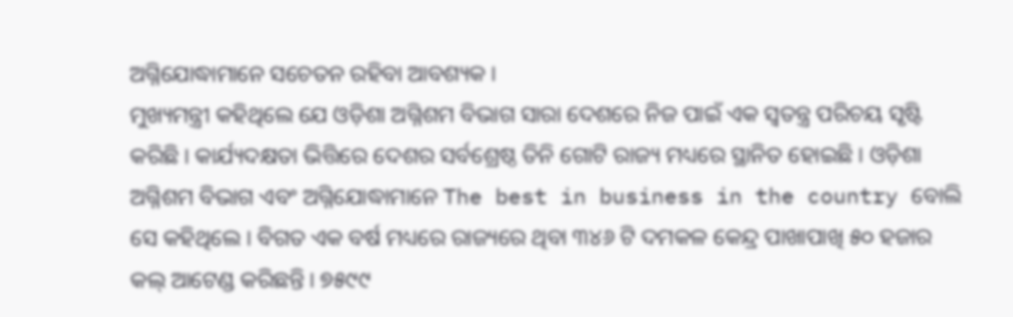ଅଗ୍ନିଯୋଦ୍ଧାମାନେ ସଚେତନ ରହିବା ଆବଶ୍ୟକ ।
ମୁଖ୍ୟମନ୍ତ୍ରୀ କହିଥିଲେ ଯେ ଓଡ଼ିଶା ଅଗ୍ନିଶମ ବିଭାଗ ସାରା ଦେଶରେ ନିଜ ପାଇଁ ଏକ ସ୍ୱତନ୍ତ୍ର ପରିଚୟ ସୃଷ୍ଟି କରିଛି । କାର୍ଯ୍ୟଦକ୍ଷତା ଭିତ୍ତିରେ ଦେଶର ସର୍ବଶ୍ରେଷ୍ଠ ତିନି ଗୋଟି ରାଜ୍ୟ ମଧ୍ୟରେ ସ୍ଥାନିତ ହୋଇଛି । ଓଡ଼ିଶା ଅଗ୍ନିଶମ ବିଭାଗ ଏବଂ ଅଗ୍ନିଯୋଦ୍ଧାମାନେ The best in business in the country ବୋଲି ସେ କହିଥିଲେ । ବିଗତ ଏକ ବର୍ଷ ମଧ୍ୟରେ ରାଜ୍ୟରେ ଥିବା ୩୪୬ ଟି ଦମକଳ କେନ୍ଦ୍ର ପାଖାପାଖି ୫୦ ହଜାର କଲ୍ ଆଟେଣ୍ଡ କରିଛନ୍ତି । ୭୫୯୯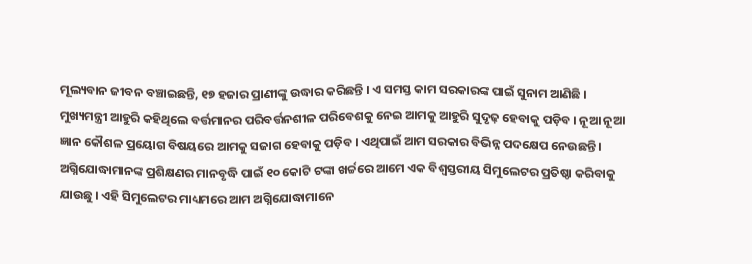ମୂଲ୍ୟବାନ ଜୀବନ ବଞ୍ଚାଇଛନ୍ତି, ୧୭ ହଜାର ପ୍ରାଣୀଙ୍କୁ ଉଦ୍ଧାର କରିଛନ୍ତି । ଏ ସମସ୍ତ କାମ ସରକାରଙ୍କ ପାଇଁ ସୁନାମ ଆଣିଛି ।
ମୁଖ୍ୟମନ୍ତ୍ରୀ ଆହୁରି କହିଥିଲେ ବର୍ତ୍ତମାନର ପରିବର୍ତ୍ତନଶୀଳ ପରିବେଶକୁ ନେଇ ଆମକୁ ଆହୁରି ସୁଦୃଢ଼ ହେବାକୁ ପଡ଼ିବ । ନୂଆ ନୂଆ ଜ୍ଞାନ କୌଶଳ ପ୍ରୟୋଗ ବିଷୟରେ ଆମକୁ ସଜାଗ ହେବାକୁ ପଡ଼ିବ । ଏଥିପାଇଁ ଆମ ସରକାର ବିଭିନ୍ନ ପଦକ୍ଷେପ ନେଉଛନ୍ତି । ଅଗ୍ନିଯୋଦ୍ଧାମାନଙ୍କ ପ୍ରଶିକ୍ଷଣର ମାନବୃଦ୍ଧି ପାଇଁ ୧୦ କୋଟି ଟଙ୍କା ଖର୍ଚ୍ଚରେ ଆମେ ଏକ ବିଶ୍ୱସ୍ତରୀୟ ସିମୁଲେଟର ପ୍ରତିଷ୍ଠା କରିବାକୁ ଯାଉଛୁ । ଏହି ସିମୁଲେଟର ମାଧ୍ୟମରେ ଆମ ଅଗ୍ନିଯୋଦ୍ଧାମାନେ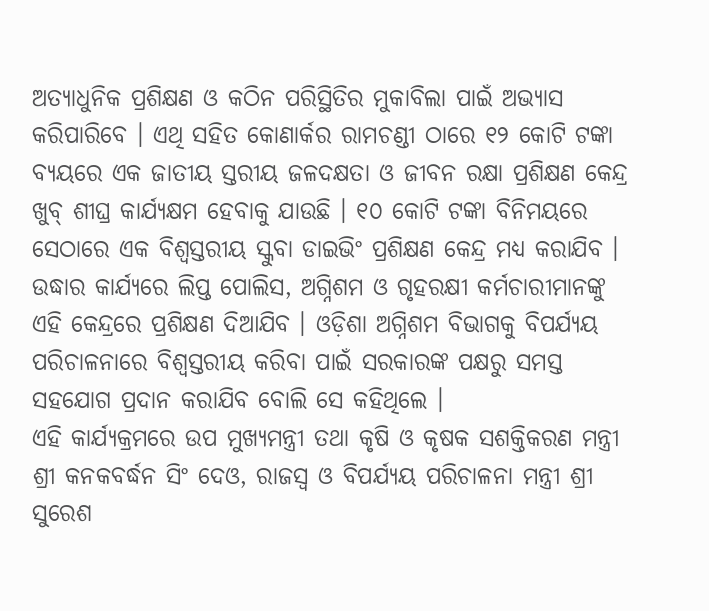ଅତ୍ୟାଧୁନିକ ପ୍ରଶିକ୍ଷଣ ଓ କଠିନ ପରିସ୍ଥିତିର ମୁକାବିଲା ପାଇଁ ଅଭ୍ୟାସ କରିପାରିବେ । ଏଥି ସହିତ କୋଣାର୍କର ରାମଚଣ୍ଡୀ ଠାରେ ୧୨ କୋଟି ଟଙ୍କା ବ୍ୟୟରେ ଏକ ଜାତୀୟ ସ୍ତରୀୟ ଜଳଦକ୍ଷତା ଓ ଜୀବନ ରକ୍ଷା ପ୍ରଶିକ୍ଷଣ କେନ୍ଦ୍ର ଖୁବ୍ ଶୀଘ୍ର କାର୍ଯ୍ୟକ୍ଷମ ହେବାକୁ ଯାଉଛି । ୧୦ କୋଟି ଟଙ୍କା ବିନିମୟରେ ସେଠାରେ ଏକ ବିଶ୍ୱସ୍ତରୀୟ ସ୍କୁବା ଡାଇଭିଂ ପ୍ରଶିକ୍ଷଣ କେନ୍ଦ୍ର ମଧ୍ୟ କରାଯିବ । ଉଦ୍ଧାର କାର୍ଯ୍ୟରେ ଲିପ୍ତ ପୋଲିସ, ଅଗ୍ନିଶମ ଓ ଗୃହରକ୍ଷୀ କର୍ମଚାରୀମାନଙ୍କୁ ଏହି କେନ୍ଦ୍ରରେ ପ୍ରଶିକ୍ଷଣ ଦିଆଯିବ । ଓଡ଼ିଶା ଅଗ୍ନିଶମ ବିଭାଗକୁ ବିପର୍ଯ୍ୟୟ ପରିଚାଳନାରେ ବିଶ୍ୱସ୍ତରୀୟ କରିବା ପାଇଁ ସରକାରଙ୍କ ପକ୍ଷରୁ ସମସ୍ତ ସହଯୋଗ ପ୍ରଦାନ କରାଯିବ ବୋଲି ସେ କହିଥିଲେ ।
ଏହି କାର୍ଯ୍ୟକ୍ରମରେ ଉପ ମୁଖ୍ୟମନ୍ତ୍ରୀ ତଥା କୃଷି ଓ କୃଷକ ସଶକ୍ତିକରଣ ମନ୍ତ୍ରୀ ଶ୍ରୀ କନକବର୍ଦ୍ଧନ ସିଂ ଦେଓ, ରାଜସ୍ୱ ଓ ବିପର୍ଯ୍ୟୟ ପରିଚାଳନା ମନ୍ତ୍ରୀ ଶ୍ରୀ ସୁରେଶ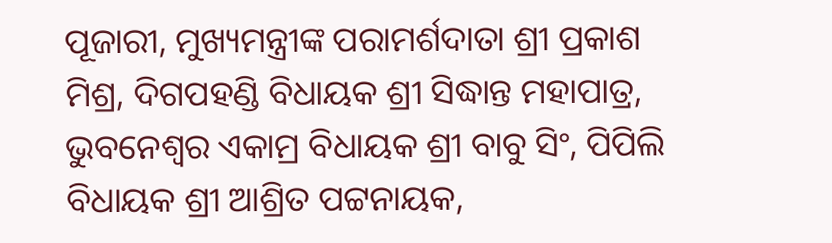ପୂଜାରୀ, ମୁଖ୍ୟମନ୍ତ୍ରୀଙ୍କ ପରାମର୍ଶଦାତା ଶ୍ରୀ ପ୍ରକାଶ ମିଶ୍ର, ଦିଗପହଣ୍ଡି ବିଧାୟକ ଶ୍ରୀ ସିଦ୍ଧାନ୍ତ ମହାପାତ୍ର, ଭୁବନେଶ୍ୱର ଏକାମ୍ର ବିଧାୟକ ଶ୍ରୀ ବାବୁ ସିଂ, ପିପିଲି ବିଧାୟକ ଶ୍ରୀ ଆଶ୍ରିତ ପଟ୍ଟନାୟକ,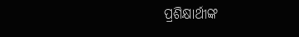ପ୍ରଶିକ୍ଷାର୍ଥୀଙ୍କ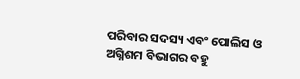ପରିବାର ସଦସ୍ୟ ଏବଂ ପୋଲିସ ଓ ଅଗ୍ନିଶମ ବିଭାଗର ବହୁ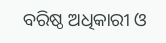ବରିଷ୍ଠ ଅଧିକାରୀ ଓ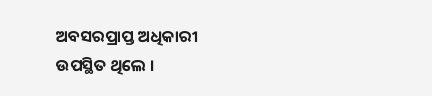ଅବସରପ୍ରାପ୍ତ ଅଧିକାରୀ ଉପସ୍ଥିତ ଥିଲେ ।